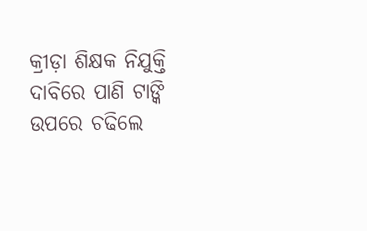କ୍ରୀଡ଼ା ଶିକ୍ଷକ ନିଯୁକ୍ତି ଦାବିରେ ପାଣି ଟାଙ୍କି ଉପରେ ଚଢିଲେ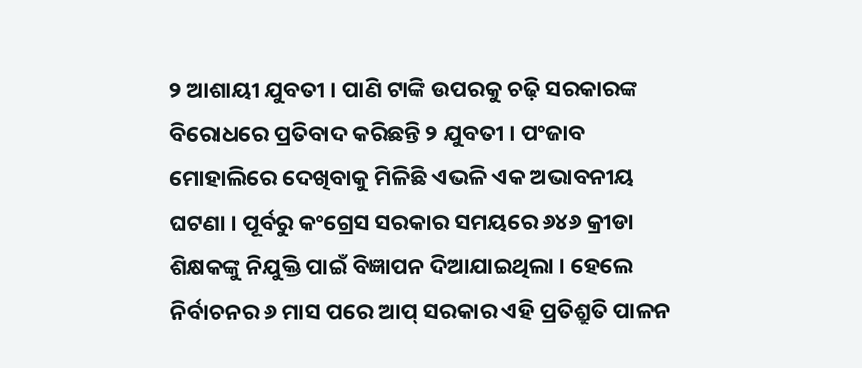୨ ଆଶାୟୀ ଯୁବତୀ । ପାଣି ଟାଙ୍କି ଉପରକୁ ଚଢ଼ି ସରକାରଙ୍କ ବିରୋଧରେ ପ୍ରତିବାଦ କରିଛନ୍ତି ୨ ଯୁବତୀ । ପଂଜାବ ମୋହାଲିରେ ଦେଖିବାକୁ ମିଳିଛି ଏଭଳି ଏକ ଅଭାବନୀୟ ଘଟଣା । ପୂର୍ବରୁ କଂଗ୍ରେସ ସରକାର ସମୟରେ ୬୪୬ କ୍ରୀଡା ଶିକ୍ଷକଙ୍କୁ ନିଯୁକ୍ତି ପାଇଁ ବିଜ୍ଞାପନ ଦିଆଯାଇଥିଲା । ହେଲେ ନିର୍ବାଚନର ୬ ମାସ ପରେ ଆପ୍ ସରକାର ଏହି ପ୍ରତିଶ୍ରୁତି ପାଳନ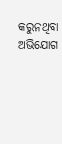କରୁନଥିବା ଅଭିଯୋଗ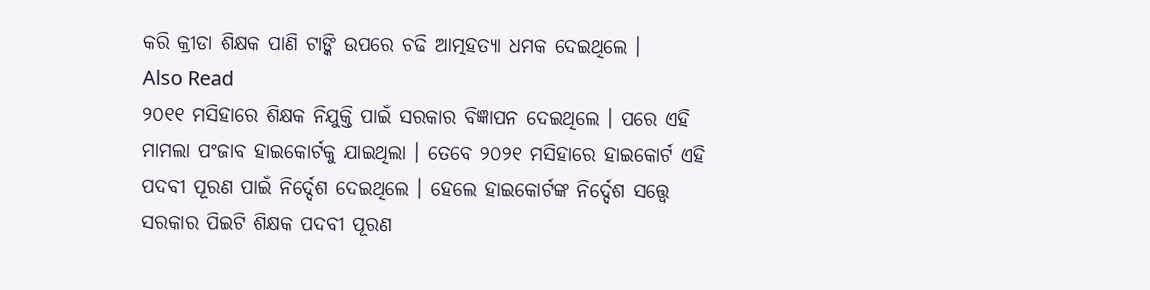କରି କ୍ରୀଡା ଶିକ୍ଷକ ପାଣି ଟାଙ୍କି ଉପରେ ଚଢି ଆତ୍ମହତ୍ୟା ଧମକ ଦେଇଥିଲେ ।
Also Read
୨୦୧୧ ମସିହାରେ ଶିକ୍ଷକ ନିଯୁକ୍ତି ପାଇଁ ସରକାର ବିଜ୍ଞାପନ ଦେଇଥିଲେ । ପରେ ଏହି ମାମଲା ପଂଜାବ ହାଇକୋର୍ଟକୁ ଯାଇଥିଲା । ତେବେ ୨୦୨୧ ମସିହାରେ ହାଇକୋର୍ଟ ଏହି ପଦବୀ ପୂରଣ ପାଇଁ ନିର୍ଦ୍ଦେଶ ଦେଇଥିଲେ । ହେଲେ ହାଇକୋର୍ଟଙ୍କ ନିର୍ଦ୍ଦେଶ ସତ୍ତ୍ୱେ ସରକାର ପିଇଟି ଶିକ୍ଷକ ପଦବୀ ପୂରଣ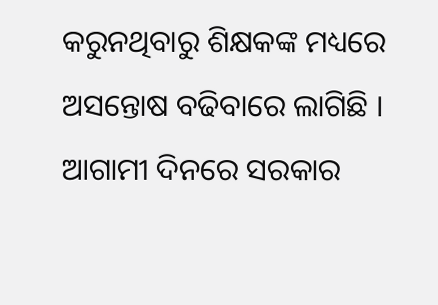କରୁନଥିବାରୁ ଶିକ୍ଷକଙ୍କ ମଧ୍ୟରେ ଅସନ୍ତୋଷ ବଢିବାରେ ଲାଗିଛି । ଆଗାମୀ ଦିନରେ ସରକାର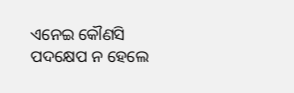ଏନେଇ କୌଣସି ପଦକ୍ଷେପ ନ ହେଲେ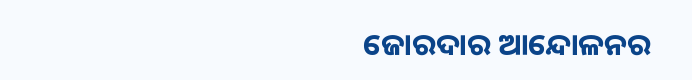ଜୋରଦାର ଆନ୍ଦୋଳନର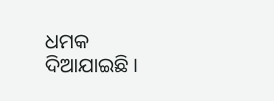ଧମକ ଦିଆଯାଇଛି ।